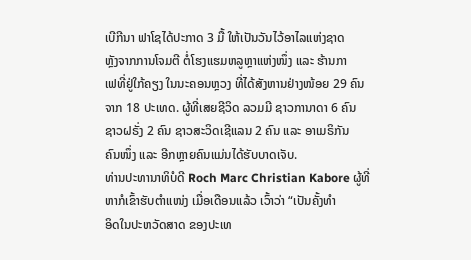ເບີກີນາ ຟາໂຊໄດ້ປະກາດ 3 ມື້ ໃຫ້ເປັນວັນໄວ້ອາໄລແຫ່ງຊາດ
ຫຼັງຈາກການໂຈມຕີ ຕໍ່ໂຮງແຮມຫລູຫຼາແຫ່ງໜຶ່ງ ແລະ ຮ້ານກາ
ເຟທີ່ຢູ່ໃກ້ຄຽງ ໃນນະຄອນຫຼວງ ທີ່ໄດ້ສັງຫານຢ່າງໜ້ອຍ 29 ຄົນ
ຈາກ 18 ປະເທດ. ຜູ້ທີ່ເສຍຊີວິດ ລວມມີ ຊາວການາດາ 6 ຄົນ
ຊາວຝຣັ່ງ 2 ຄົນ ຊາວສະວິດເຊີແລນ 2 ຄົນ ແລະ ອາເມຣິກັນ
ຄົນໜຶ່ງ ແລະ ອີກຫຼາຍຄົນແມ່ນໄດ້ຮັບບາດເຈັບ.
ທ່ານປະທານາທິບໍດີ Roch Marc Christian Kabore ຜູ້ທີ່
ຫາກໍເຂົ້າຮັບຕຳແໜ່ງ ເມື່ອເດືອນແລ້ວ ເວົ້າວ່າ “ເປັນຄັ້ງທຳ
ອິດໃນປະຫວັດສາດ ຂອງປະເທ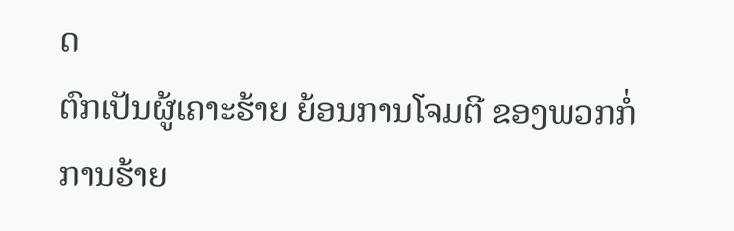ດ
ຕົກເປັນຜູ້ເຄາະຮ້າຍ ຍ້ອນການໂຈມຕີ ຂອງພວກກໍ່ການຮ້າຍ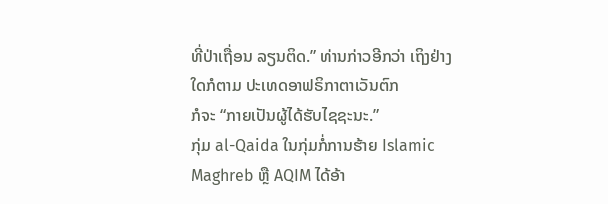ທີ່ປ່າເຖື່ອນ ລຽນຕິດ.” ທ່ານກ່າວອີກວ່າ ເຖິງຢ່າງໃດກໍຕາມ ປະເທດອາຟຣິກາຕາເວັນຕົກ
ກໍຈະ “ກາຍເປັນຜູ້ໄດ້ຮັບໄຊຊະນະ.”
ກຸ່ມ al-Qaida ໃນກຸ່ມກໍ່ການຮ້າຍ Islamic Maghreb ຫຼື AQIM ໄດ້ອ້າ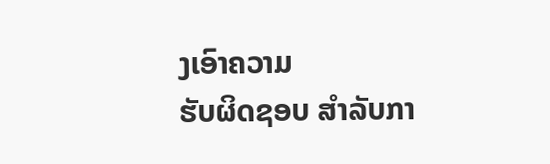ງເອົາຄວາມ
ຮັບຜິດຊອບ ສຳລັບກາ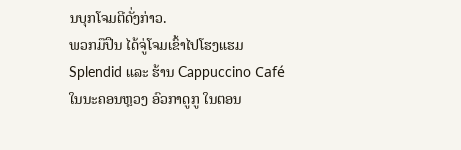ນບຸກໂຈມຕີດັ່ງກ່າວ.
ພວກມືປືນ ໄດ້ຈູ່ໂຈມເຂົ້າໄປໂຮງແຮມ Splendid ແລະ ຮ້ານ Cappuccino Café
ໃນນະຄອນຫຼວງ ອົວກາດູກູ ໃນຕອນ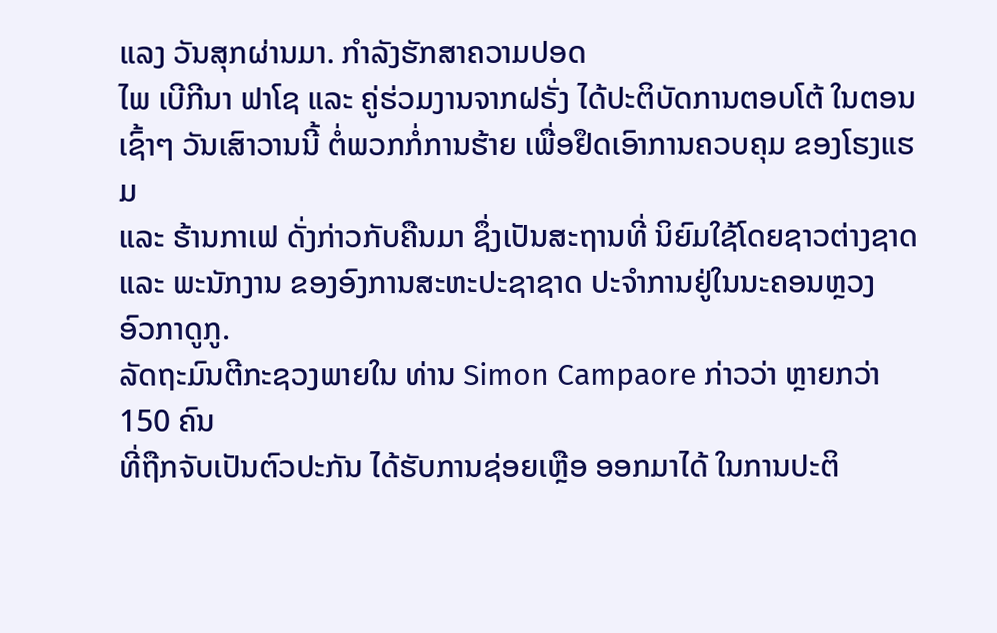ແລງ ວັນສຸກຜ່ານມາ. ກຳລັງຮັກສາຄວາມປອດ
ໄພ ເບີກີນາ ຟາໂຊ ແລະ ຄູ່ຮ່ວມງານຈາກຝຣັ່ງ ໄດ້ປະຕິບັດການຕອບໂຕ້ ໃນຕອນ
ເຊົ້າໆ ວັນເສົາວານນີ້ ຕໍ່ພວກກໍ່ການຮ້າຍ ເພື່ອຢຶດເອົາການຄວບຄຸມ ຂອງໂຮງແຮມ
ແລະ ຮ້ານກາເຟ ດັ່ງກ່າວກັບຄືນມາ ຊຶ່ງເປັນສະຖານທີ່ ນິຍົມໃຊ້ໂດຍຊາວຕ່າງຊາດ
ແລະ ພະນັກງານ ຂອງອົງການສະຫະປະຊາຊາດ ປະຈຳການຢູ່ໃນນະຄອນຫຼວງ
ອົວກາດູກູ.
ລັດຖະມົນຕີກະຊວງພາຍໃນ ທ່ານ Simon Campaore ກ່າວວ່າ ຫຼາຍກວ່າ 150 ຄົນ
ທີ່ຖືກຈັບເປັນຕົວປະກັນ ໄດ້ຮັບການຊ່ອຍເຫຼືອ ອອກມາໄດ້ ໃນການປະຕິ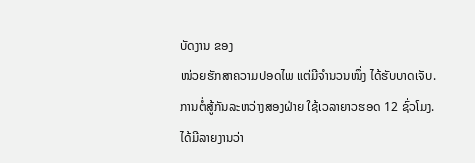ບັດງານ ຂອງ
ໜ່ວຍຮັກສາຄວາມປອດໄພ ແຕ່ມີຈຳນວນໜຶ່ງ ໄດ້ຮັບບາດເຈັບ.
ການຕໍ່ສູ້ກັນລະຫວ່າງສອງຝ່າຍ ໃຊ້ເວລາຍາວຮອດ 12 ຊົ່ວໂມງ. ໄດ້ມີລາຍງານວ່າ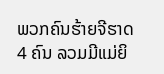ພວກຄົນຮ້າຍຈີຮາດ 4 ຄົນ ລວມມີແມ່ຍິ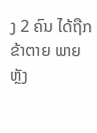ງ 2 ຄົນ ໄດ້ຖືກຂ້າຕາຍ ພາຍຫຼັງ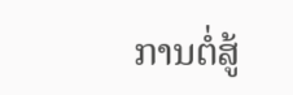ການຕໍ່ສູ້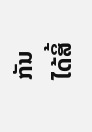ກັນ
ໄດ້ສິ້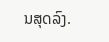ນສຸດລົງ.